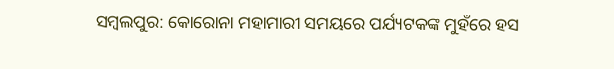ସମ୍ବଲପୁର: କୋରୋନା ମହାମାରୀ ସମୟରେ ପର୍ଯ୍ୟଟକଙ୍କ ମୁହଁରେ ହସ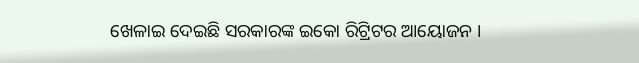ଖେଳାଇ ଦେଇଛି ସରକାରଙ୍କ ଇକୋ ରିଟ୍ରିଟର ଆୟୋଜନ ।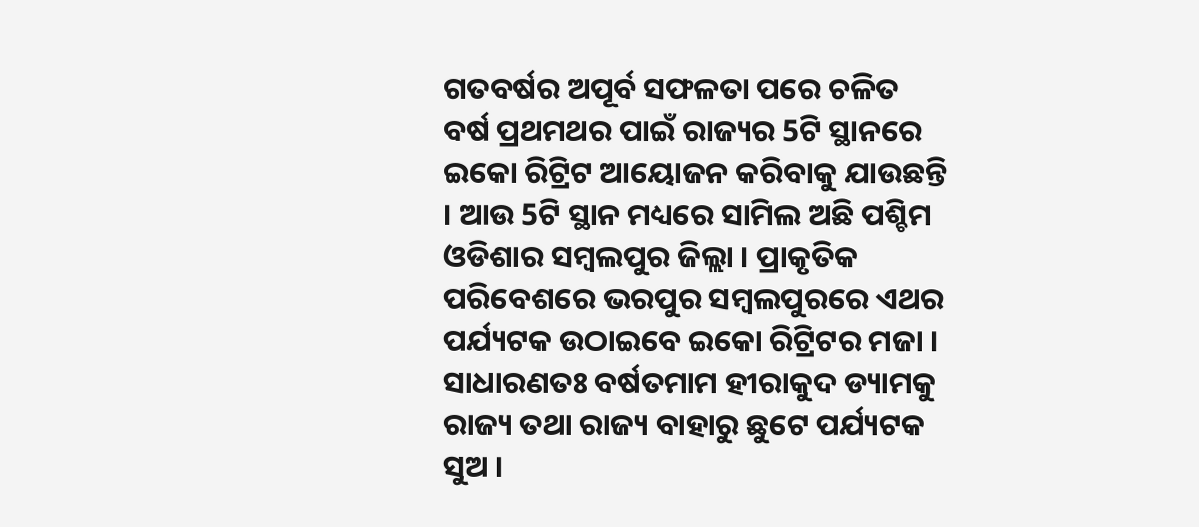ଗତବର୍ଷର ଅପୂର୍ବ ସଫଳତା ପରେ ଚଳିତ ବର୍ଷ ପ୍ରଥମଥର ପାଇଁ ରାଜ୍ୟର 5ଟି ସ୍ଥାନରେ ଇକୋ ରିଟ୍ରିଟ ଆୟୋଜନ କରିବାକୁ ଯାଉଛନ୍ତି । ଆଉ 5ଟି ସ୍ଥାନ ମଧ୍ୟରେ ସାମିଲ ଅଛି ପଶ୍ଚିମ ଓଡିଶାର ସମ୍ବଲପୁର ଜିଲ୍ଲା । ପ୍ରାକୃତିକ ପରିବେଶରେ ଭରପୁର ସମ୍ବଲପୁରରେ ଏଥର ପର୍ଯ୍ୟଟକ ଉଠାଇବେ ଇକୋ ରିଟ୍ରିଟର ମଜା ।
ସାଧାରଣତଃ ବର୍ଷତମାମ ହୀରାକୁଦ ଡ୍ୟାମକୁ ରାଜ୍ୟ ତଥା ରାଜ୍ୟ ବାହାରୁ ଛୁଟେ ପର୍ଯ୍ୟଟକ ସୁଅ ।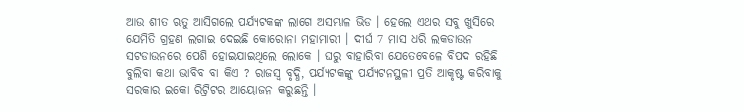ଆଉ ଶୀତ ଋତୁ ଆସିଗଲେ ପର୍ଯ୍ୟଟକଙ୍କ ଲାଗେ ଅସମ୍ଭାଳ ଭିଡ । ହେଲେ ଏଥର ସବୁ ଖୁସିରେ ଯେମିତି ଗ୍ରହଣ ଲଗାଇ ଦେଇଛି କୋରୋନା ମହାମାରୀ । ଦୀର୍ଘ 7 ମାସ ଧରି ଲକଡାଉନ ସଟଡାଉନରେ ପେଶି ହୋଇଯାଇଥିଲେ ଲୋକେ । ଘରୁ ବାହାରିବା ଯେତେବେଳେ ବିପଦ ରହିଛି ବୁଲିବା କଥା ଭାବିବ ବା କିଏ ? ରାଜସ୍ବ ବୃଦ୍ଧି, ପର୍ଯ୍ୟଟକଙ୍କୁ ପର୍ଯ୍ୟଟନସ୍ଥଳୀ ପ୍ରତି ଆକୃଷ୍ଟ କରିବାକୁ ସରକାର ଇକୋ ରିଟ୍ରିଟର ଆୟୋଜନ କରୁଛନ୍ତି ।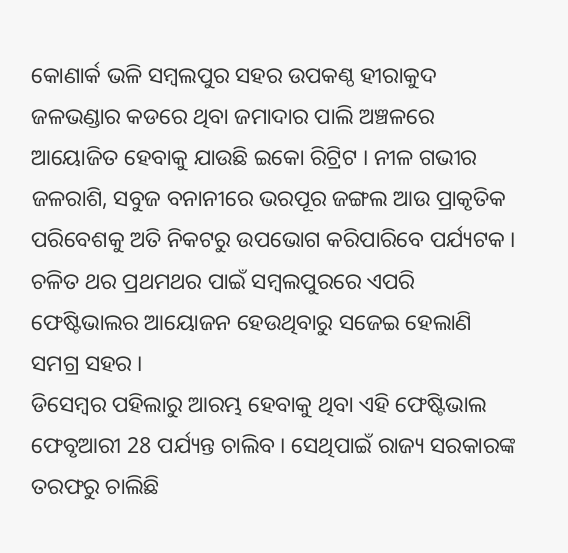କୋଣାର୍କ ଭଳି ସମ୍ବଲପୁର ସହର ଉପକଣ୍ଠ ହୀରାକୁଦ ଜଳଭଣ୍ଡାର କଡରେ ଥିବା ଜମାଦାର ପାଲି ଅଞ୍ଚଳରେ ଆୟୋଜିତ ହେବାକୁ ଯାଉଛି ଇକୋ ରିଟ୍ରିଟ । ନୀଳ ଗଭୀର ଜଳରାଶି, ସବୁଜ ବନାନୀରେ ଭରପୂର ଜଙ୍ଗଲ ଆଉ ପ୍ରାକୃତିକ ପରିବେଶକୁ ଅତି ନିକଟରୁ ଉପଭୋଗ କରିପାରିବେ ପର୍ଯ୍ୟଟକ । ଚଳିତ ଥର ପ୍ରଥମଥର ପାଇଁ ସମ୍ବଲପୁରରେ ଏପରି ଫେଷ୍ଟିଭାଲର ଆୟୋଜନ ହେଉଥିବାରୁ ସଜେଇ ହେଲାଣି ସମଗ୍ର ସହର ।
ଡିସେମ୍ବର ପହିଲାରୁ ଆରମ୍ଭ ହେବାକୁ ଥିବା ଏହି ଫେଷ୍ଟିଭାଲ ଫେବୃଆରୀ 28 ପର୍ଯ୍ୟନ୍ତ ଚାଲିବ । ସେଥିପାଇଁ ରାଜ୍ୟ ସରକାରଙ୍କ ତରଫରୁ ଚାଲିଛି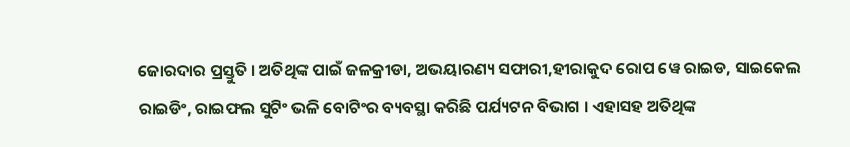ଜୋରଦାର ପ୍ରସ୍ତୁତି । ଅତିଥିଙ୍କ ପାଇଁ ଜଳକ୍ରୀଡା, ଅଭୟାରଣ୍ୟ ସଫାରୀ,ହୀରାକୁଦ ରୋପ ୱେ ରାଇଡ, ସାଇକେଲ ରାଇଡିଂ, ରାଇଫଲ ସୁଟିଂ ଭଳି ବୋଟିଂର ବ୍ୟବସ୍ଥା କରିଛି ପର୍ଯ୍ୟଟନ ବିଭାଗ । ଏହାସହ ଅତିଥିଙ୍କ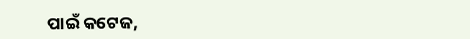ପାଇଁ କଟେଜ,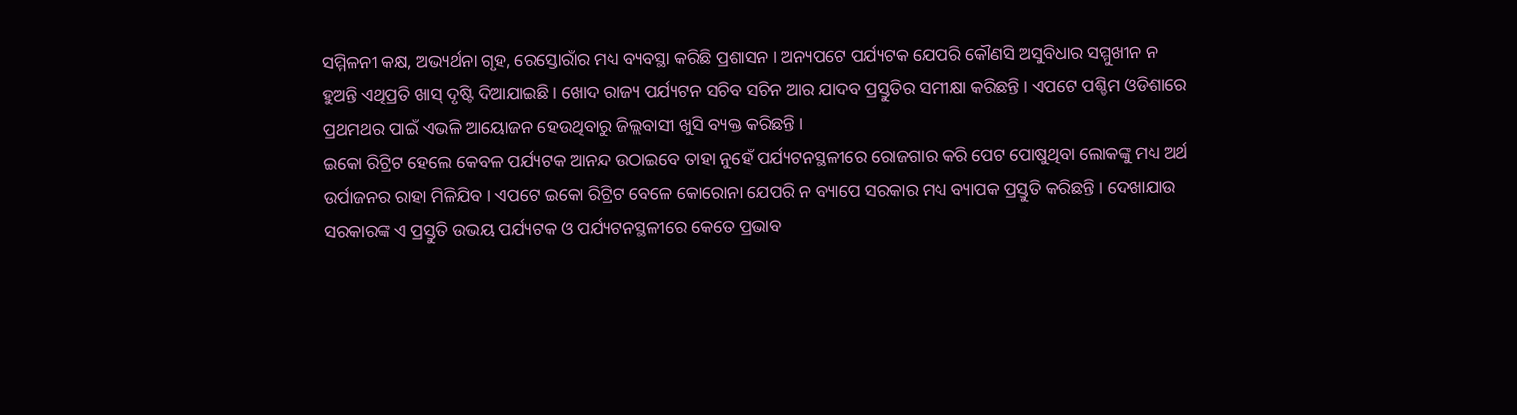ସମ୍ମିଳନୀ କକ୍ଷ, ଅଭ୍ୟର୍ଥନା ଗୃହ, ରେସ୍ତୋରାଁର ମଧ୍ୟ ବ୍ୟବସ୍ଥା କରିଛି ପ୍ରଶାସନ । ଅନ୍ୟପଟେ ପର୍ଯ୍ୟଟକ ଯେପରି କୌଣସି ଅସୁବିଧାର ସମ୍ମୁଖୀନ ନ ହୁଅନ୍ତି ଏଥିପ୍ରତି ଖାସ୍ ଦୃଷ୍ଟି ଦିଆଯାଇଛି । ଖୋଦ ରାଜ୍ୟ ପର୍ଯ୍ୟଟନ ସଚିବ ସଚିନ ଆର ଯାଦବ ପ୍ରସ୍ତୁତିର ସମୀକ୍ଷା କରିଛନ୍ତି । ଏପଟେ ପଶ୍ଚିମ ଓଡିଶାରେ ପ୍ରଥମଥର ପାଇଁ ଏଭଳି ଆୟୋଜନ ହେଉଥିବାରୁ ଜିଲ୍ଲବାସୀ ଖୁସି ବ୍ୟକ୍ତ କରିଛନ୍ତି ।
ଇକୋ ରିଟ୍ରିଟ ହେଲେ କେବଳ ପର୍ଯ୍ୟଟକ ଆନନ୍ଦ ଉଠାଇବେ ତାହା ନୁହେଁ ପର୍ଯ୍ୟଟନସ୍ଥଳୀରେ ରୋଜଗାର କରି ପେଟ ପୋଷୁଥିବା ଲୋକଙ୍କୁ ମଧ୍ୟ ଅର୍ଥ ଉର୍ପାଜନର ରାହା ମିଳିଯିବ । ଏପଟେ ଇକୋ ରିଟ୍ରିଟ ବେଳେ କୋରୋନା ଯେପରି ନ ବ୍ୟାପେ ସରକାର ମଧ୍ୟ ବ୍ୟାପକ ପ୍ରସ୍ତୁତି କରିଛନ୍ତି । ଦେଖାଯାଉ ସରକାରଙ୍କ ଏ ପ୍ରସ୍ତୁତି ଉଭୟ ପର୍ଯ୍ୟଟକ ଓ ପର୍ଯ୍ୟଟନସ୍ଥଳୀରେ କେତେ ପ୍ରଭାବ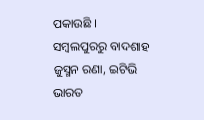ପକାଉଛି ।
ସମ୍ବଲପୁରରୁ ବାଦଶାହ ଜୁସ୍ମନ ରଣା, ଇଟିଭି ଭାରତ